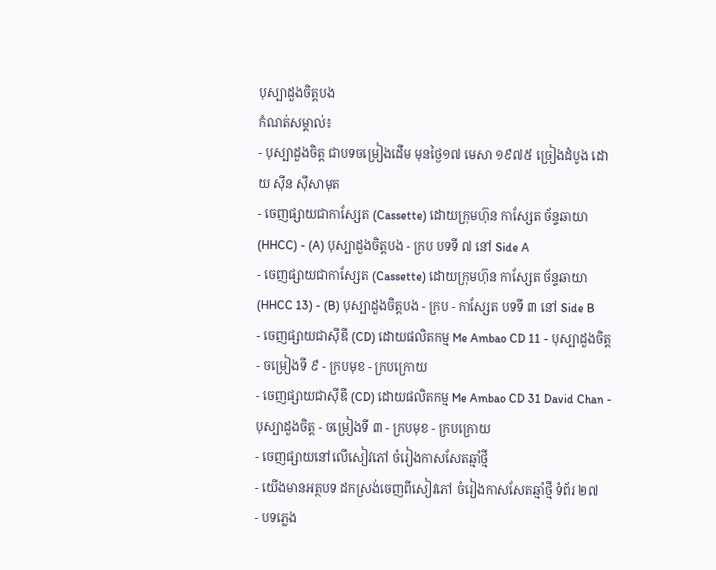បុស្បាដួងចិត្តបង
កំណត់សម្គាល់៖
- បុស្បាដួងចិត្ត ជាបទចម្រៀងដើម មុនថ្ងៃ១៧ មេសា ១៩៧៥ ច្រៀងដំបូង ដោយ ស៊ីន ស៊ីសាមុត
- ចេញផ្សាយជាកាស្សែត (Cassette) ដោយក្រុមហ៊ុន កាស្សែត ច័ន្ទឆាយា (HHCC) - (A) បុស្បាដួងចិត្តបង - ក្រប បទទី ៧ នៅ Side A
- ចេញផ្សាយជាកាស្សែត (Cassette) ដោយក្រុមហ៊ុន កាស្សែត ច័ន្ទឆាយា (HHCC 13) - (B) បុស្បាដួងចិត្តបង - ក្រប - កាស្សែត បទទី ៣ នៅ Side B
- ចេញផ្សាយជាស៊ីឌី (CD) ដោយផលិតកម្ម Me Ambao CD 11 - បុស្បាដួងចិត្ត - ចម្រៀងទី ៩ - ក្របមុខ - ក្របក្រោយ
- ចេញផ្សាយជាស៊ីឌី (CD) ដោយផលិតកម្ម Me Ambao CD 31 David Chan - បុស្បាដួងចិត្ត - ចម្រៀងទី ៣ - ក្របមុខ - ក្របក្រោយ
- ចេញផ្សាយនៅលើសៀវភៅ ចំរៀងកាសសែតឆ្មាំថ្មី
- យើងមានអត្ថបទ ដកស្រង់ចេញពីសៀវភៅ ចំរៀងកាសសែតឆ្មាំថ្មី ទំព័រ ២៧
- បទភ្លេង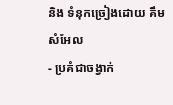និង ទំនុកច្រៀងដោយ គឹម សំអែល
- ប្រគំជាចង្វាក់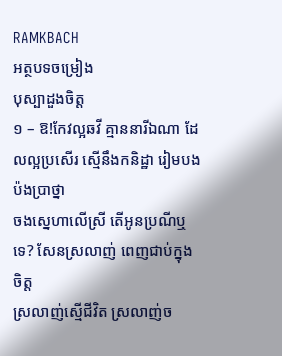RAMKBACH
អត្ថបទចម្រៀង
បុស្បាដួងចិត្ត
១ – ឱ!កែវល្អឆវី គ្មាននារីឯណា ដែលល្អប្រសើរ ស្មើនឹងកនិដ្ឋា រៀមបងប៉ងប្រាថ្នា
ចងស្នេហាលើស្រី តើអូនប្រណីឬទេ? សែនស្រលាញ់ ពេញជាប់ក្នុងចិត្ត
ស្រលាញ់ស្មើជីវិត ស្រលាញ់ច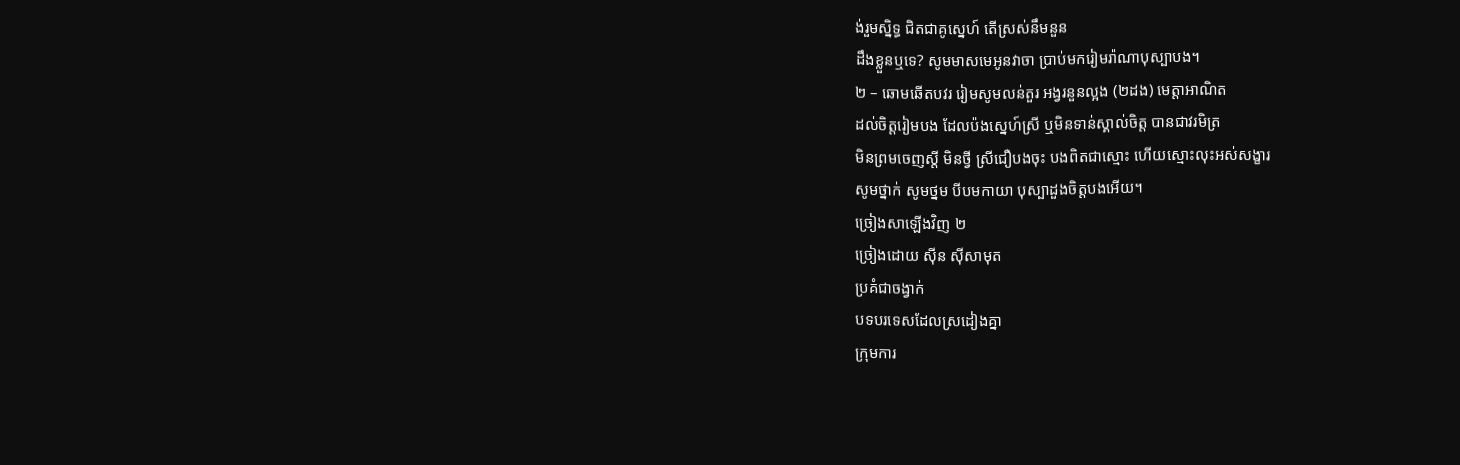ង់រួមស្និទ្ធ ជិតជាគូស្នេហ៍ តើស្រស់នឹមនួន
ដឹងខ្លួនឬទេ? សូមមាសមេអូនវាចា ប្រាប់មករៀមរ៉ាណាបុស្បាបង។
២ – ឆោមឆើតបវរ រៀមសូមលន់តួរ អង្វរនួនល្អង (២ដង) មេត្ដាអាណិត
ដល់ចិត្តរៀមបង ដែលប៉ងស្នេហ៍ស្រី ឬមិនទាន់ស្គាល់ចិត្ត បានជាវរមិត្រ
មិនព្រមចេញស្ដី មិនថ្វី ស្រីជឿបងចុះ បងពិតជាស្មោះ ហើយស្មោះលុះអស់សង្ខារ
សូមថ្នាក់ សូមថ្នម បីបមកាយា បុស្បាដួងចិត្តបងអើយ។
ច្រៀងសាឡើងវិញ ២
ច្រៀងដោយ ស៊ីន ស៊ីសាមុត
ប្រគំជាចង្វាក់
បទបរទេសដែលស្រដៀងគ្នា
ក្រុមការ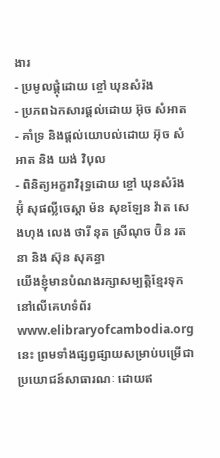ងារ
- ប្រមូលផ្ដុំដោយ ខ្ចៅ ឃុនសំរ៉ង
- ប្រភពឯកសារផ្ដល់ដោយ អ៊ុច សំអាត
- គាំទ្រ និងផ្ដល់យោបល់ដោយ អ៊ុច សំអាត និង យង់ វិបុល
- ពិនិត្យអក្ខរាវិរុទ្ធដោយ ខ្ចៅ ឃុនសំរ៉ង អ៊ុំ សុផល្លីចេស្តា ម៉ន សុខឡែន វ៉ាត សេងហុង លេង ថារី នុត ស្រីណុច ប៊ិន រតនា និង ស៊ុន សុគន្ធា
យើងខ្ញុំមានបំណងរក្សាសម្បត្តិខ្មែរទុកនៅលើគេហទំព័រ www.elibraryofcambodia.org នេះ ព្រមទាំងផ្សព្វផ្សាយសម្រាប់បម្រើជាប្រយោជន៍សាធារណៈ ដោយឥ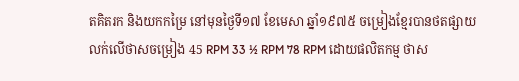តគិតរក និងយកកម្រៃ នៅមុនថ្ងៃទី១៧ ខែមេសា ឆ្នាំ១៩៧៥ ចម្រៀងខ្មែរបានថតផ្សាយលក់លើថាសចម្រៀង 45 RPM 33 ½ RPM 78 RPM ដោយផលិតកម្ម ថាស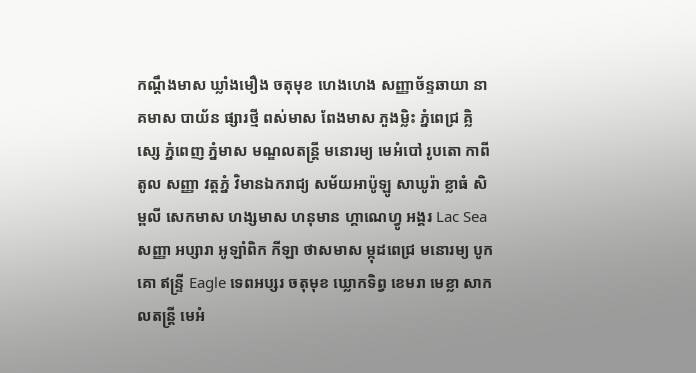កណ្ដឹងមាស ឃ្លាំងមឿង ចតុមុខ ហេងហេង សញ្ញាច័ន្ទឆាយា នាគមាស បាយ័ន ផ្សារថ្មី ពស់មាស ពែងមាស ភួងម្លិះ ភ្នំពេជ្រ គ្លិស្សេ ភ្នំពេញ ភ្នំមាស មណ្ឌលតន្រ្តី មនោរម្យ មេអំបៅ រូបតោ កាពីតូល សញ្ញា វត្តភ្នំ វិមានឯករាជ្យ សម័យអាប៉ូឡូ សាឃូរ៉ា ខ្លាធំ សិម្ពលី សេកមាស ហង្សមាស ហនុមាន ហ្គាណេហ្វូ អង្គរ Lac Sea សញ្ញា អប្សារា អូឡាំពិក កីឡា ថាសមាស ម្កុដពេជ្រ មនោរម្យ បូកគោ ឥន្ទ្រី Eagle ទេពអប្សរ ចតុមុខ ឃ្លោកទិព្វ ខេមរា មេខ្លា សាកលតន្ត្រី មេអំ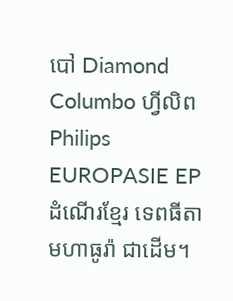បៅ Diamond Columbo ហ្វីលិព Philips EUROPASIE EP ដំណើរខ្មែរ ទេពធីតា មហាធូរ៉ា ជាដើម។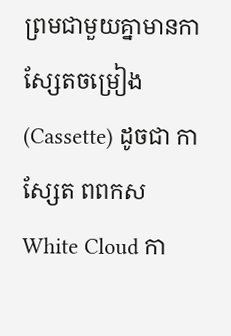ព្រមជាមួយគ្នាមានកាសែ្សតចម្រៀង (Cassette) ដូចជា កាស្សែត ពពកស White Cloud កា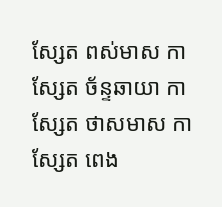ស្សែត ពស់មាស កាស្សែត ច័ន្ទឆាយា កាស្សែត ថាសមាស កាស្សែត ពេង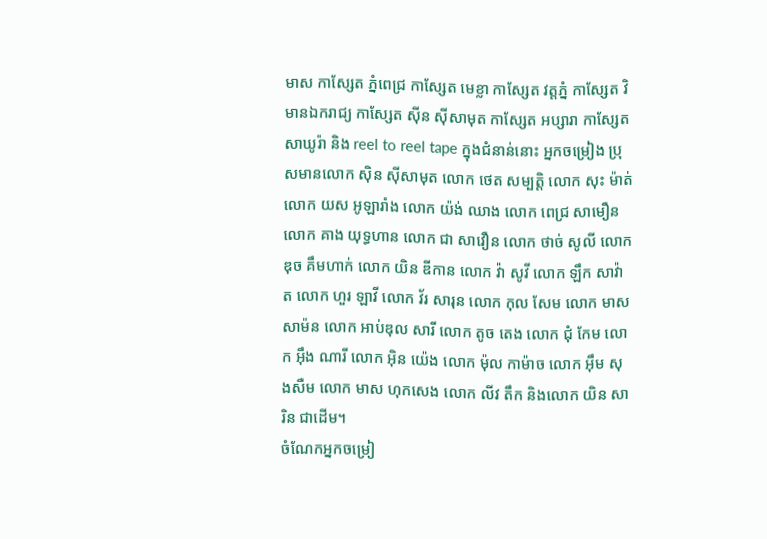មាស កាស្សែត ភ្នំពេជ្រ កាស្សែត មេខ្លា កាស្សែត វត្តភ្នំ កាស្សែត វិមានឯករាជ្យ កាស្សែត ស៊ីន ស៊ីសាមុត កាស្សែត អប្សារា កាស្សែត សាឃូរ៉ា និង reel to reel tape ក្នុងជំនាន់នោះ អ្នកចម្រៀង ប្រុសមានលោក ស៊ិន ស៊ីសាមុត លោក ថេត សម្បត្តិ លោក សុះ ម៉ាត់ លោក យស អូឡារាំង លោក យ៉ង់ ឈាង លោក ពេជ្រ សាមឿន លោក គាង យុទ្ធហាន លោក ជា សាវឿន លោក ថាច់ សូលី លោក ឌុច គឹមហាក់ លោក យិន ឌីកាន លោក វ៉ា សូវី លោក ឡឹក សាវ៉ាត លោក ហួរ ឡាវី លោក វ័រ សារុន លោក កុល សែម លោក មាស សាម៉ន លោក អាប់ឌុល សារី លោក តូច តេង លោក ជុំ កែម លោក អ៊ឹង ណារី លោក អ៊ិន យ៉េង លោក ម៉ុល កាម៉ាច លោក អ៊ឹម សុងសឺម លោក មាស ហុកសេង លោក លីវ តឹក និងលោក យិន សារិន ជាដើម។
ចំណែកអ្នកចម្រៀ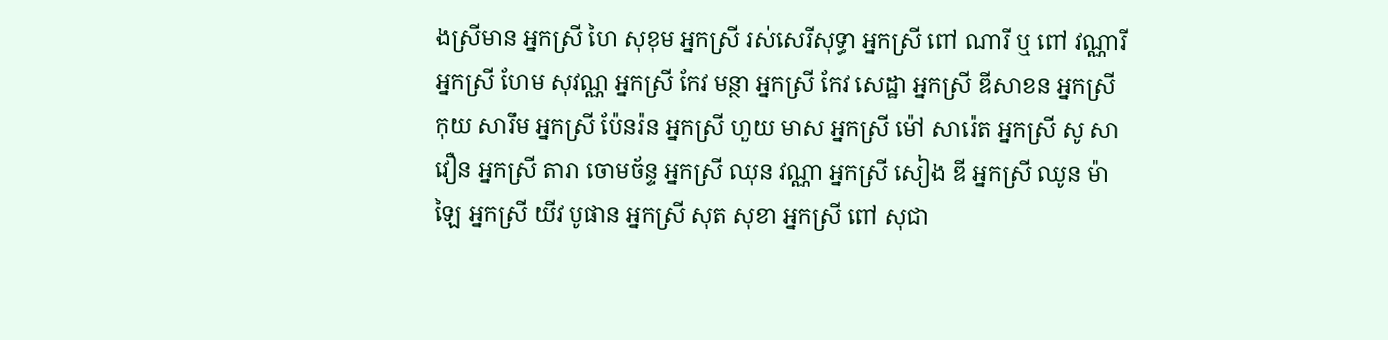ងស្រីមាន អ្នកស្រី ហៃ សុខុម អ្នកស្រី រស់សេរីសុទ្ធា អ្នកស្រី ពៅ ណារី ឬ ពៅ វណ្ណារី អ្នកស្រី ហែម សុវណ្ណ អ្នកស្រី កែវ មន្ថា អ្នកស្រី កែវ សេដ្ឋា អ្នកស្រី ឌីសាខន អ្នកស្រី កុយ សារឹម អ្នកស្រី ប៉ែនរ៉ន អ្នកស្រី ហួយ មាស អ្នកស្រី ម៉ៅ សារ៉េត អ្នកស្រី សូ សាវឿន អ្នកស្រី តារា ចោមច័ន្ទ អ្នកស្រី ឈុន វណ្ណា អ្នកស្រី សៀង ឌី អ្នកស្រី ឈូន ម៉ាឡៃ អ្នកស្រី យីវ បូផាន អ្នកស្រី សុត សុខា អ្នកស្រី ពៅ សុជា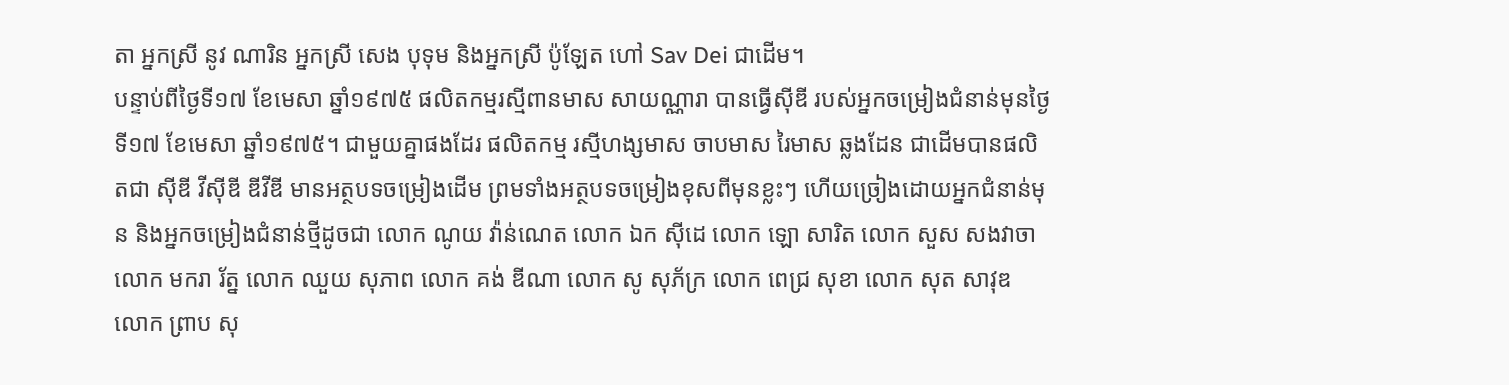តា អ្នកស្រី នូវ ណារិន អ្នកស្រី សេង បុទុម និងអ្នកស្រី ប៉ូឡែត ហៅ Sav Dei ជាដើម។
បន្ទាប់ពីថ្ងៃទី១៧ ខែមេសា ឆ្នាំ១៩៧៥ ផលិតកម្មរស្មីពានមាស សាយណ្ណារា បានធ្វើស៊ីឌី របស់អ្នកចម្រៀងជំនាន់មុនថ្ងៃទី១៧ ខែមេសា ឆ្នាំ១៩៧៥។ ជាមួយគ្នាផងដែរ ផលិតកម្ម រស្មីហង្សមាស ចាបមាស រៃមាស ឆ្លងដែន ជាដើមបានផលិតជា ស៊ីឌី វីស៊ីឌី ឌីវីឌី មានអត្ថបទចម្រៀងដើម ព្រមទាំងអត្ថបទចម្រៀងខុសពីមុនខ្លះៗ ហើយច្រៀងដោយអ្នកជំនាន់មុន និងអ្នកចម្រៀងជំនាន់ថ្មីដូចជា លោក ណូយ វ៉ាន់ណេត លោក ឯក ស៊ីដេ លោក ឡោ សារិត លោក សួស សងវាចា លោក មករា រ័ត្ន លោក ឈួយ សុភាព លោក គង់ ឌីណា លោក សូ សុភ័ក្រ លោក ពេជ្រ សុខា លោក សុត សាវុឌ លោក ព្រាប សុ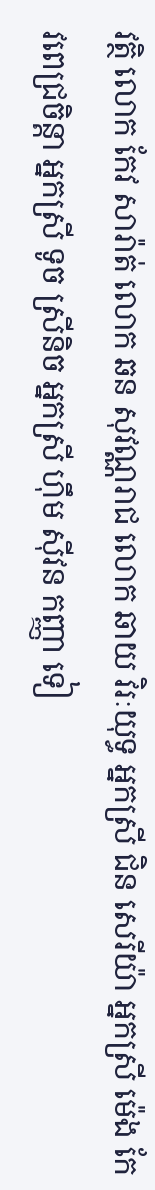វត្ថិ លោក កែវ សារ៉ាត់ លោក ឆន សុវណ្ណរាជ លោក ឆាយ វិរៈយុទ្ធ អ្នកស្រី ជិន សេរីយ៉ា អ្នកស្រី ម៉េង កែវពេជ្រចិន្តា អ្នកស្រី ទូច ស្រីនិច អ្នកស្រី ហ៊ឹម ស៊ីវន កញ្ញា ទៀ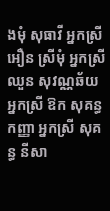ងមុំ សុធាវី អ្នកស្រី អឿន ស្រីមុំ អ្នកស្រី ឈួន សុវណ្ណឆ័យ អ្នកស្រី ឱក សុគន្ធកញ្ញា អ្នកស្រី សុគន្ធ នីសា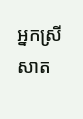អ្នកស្រី សាត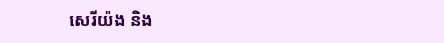សេរីយ៉ង និង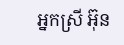អ្នកស្រី អ៊ុន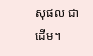សុផល ជាដើម។